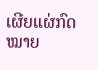ເຜີຍແຜ່ກົດໝາຍ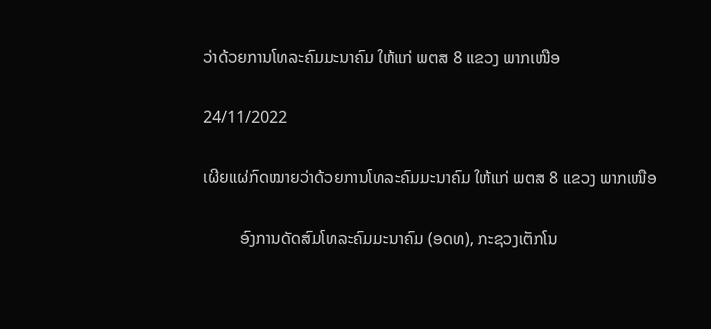ວ່າດ້ວຍການໂທລະຄົມມະນາຄົມ ໃຫ້ແກ່ ພຕສ 8 ແຂວງ ພາກເໜືອ

24/11/2022

ເຜີຍແຜ່ກົດໝາຍວ່າດ້ວຍການໂທລະຄົມມະນາຄົມ ໃຫ້ແກ່ ພຕສ 8 ແຂວງ ພາກເໜືອ

         ອົງການດັດສົມໂທລະຄົມມະນາຄົມ (ອດທ), ກະຊວງເຕັກໂນ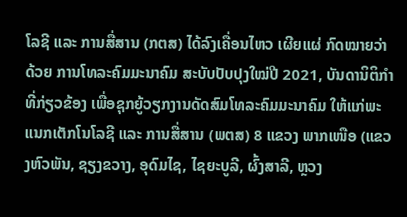ໂລຊີ ແລະ ການສື່ສານ (ກຕສ) ໄດ້ລົງເຄື່ອນໄຫວ ເຜີຍແຜ່ ກົດໝາຍວ່າດ້ວຍ ການໂທລະຄົມມະນາຄົມ ສະບັບປັບປຸງໃໝ່ປີ 2021, ບັນດານິຕິກໍາທີ່ກ່ຽວຂ້ອງ ເພື່ອຊຸກຍູ້ວຽກງານດັດສົມໂທລະຄົມມະນາຄົມ ໃຫ້ແກ່ພະແນກເຕັກໂນໂລຊີ ແລະ ການສື່ສານ (ພຕສ) 8 ແຂວງ ພາກເໜືອ (ແຂວງຫົວພັນ, ຊຽງຂວາງ, ອຸດົມໄຊ, ໄຊຍະບູລີ, ຜົ້ງສາລີ, ຫຼວງ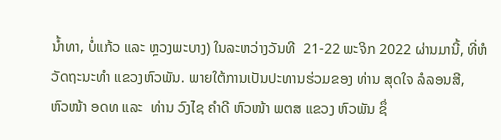ນ້ຳທາ, ບໍ່ແກ້ວ ແລະ ຫຼວງພະບາງ) ໃນລະຫວ່າງວັນທີ  21-22 ພະຈິກ 2022 ຜ່ານມານີ້, ທີ່ຫໍວັດຖະນະທໍາ ແຂວງຫົວພັນ. ພາຍໃຕ້ການເປັນປະທານຮ່ວມຂອງ ທ່ານ ສຸດໃຈ ລໍລອນສີ,  ຫົວໜ້າ ອດທ ແລະ  ທ່ານ ວົງໄຊ ຄໍາດີ ຫົວໜ້າ ພຕສ ແຂວງ ຫົວພັນ ຊຶ່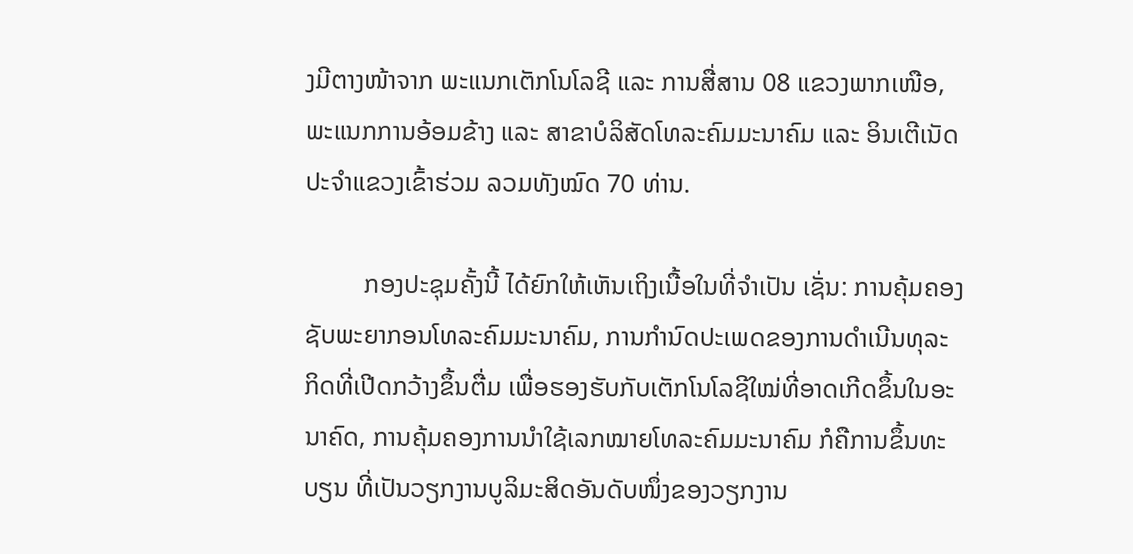ງມີຕາງໜ້າຈາກ ພະແນກເຕັກໂນໂລຊີ ແລະ ການສື່ສານ 08 ແຂວງພາກເໜືອ, ພະແນກການອ້ອມຂ້າງ ແລະ ສາຂາບໍລິສັດໂທລະຄົມມະນາຄົມ ແລະ ອິນເຕີເນັດ ປະຈຳແຂວງເຂົ້າຮ່ວມ ລວມທັງໝົດ 70 ທ່ານ.

         ກອງປະຊຸມຄັ້ງນີ້ ໄດ້ຍົກໃຫ້ເຫັນເຖິງເນື້ອໃນທີ່ຈຳເປັນ ເຊັ່ນ: ການຄຸ້ມຄອງຊັບພະຍາກອນໂທລະຄົມມະນາຄົມ, ການກຳນົດປະເພດຂອງການດຳເນີນທຸລະກິດທີ່ເປີດກວ້າງຂຶ້ນຕື່ມ ເພື່ອຮອງຮັບກັບເຕັກໂນໂລຊີໃໝ່ທີ່ອາດເກີດຂຶ້ນໃນອະນາຄົດ, ການຄຸ້ມຄອງການນຳໃຊ້ເລກໝາຍໂທລະຄົມມະນາຄົມ ກໍຄືການຂຶ້ນທະບຽນ ທີ່ເປັນວຽກງານບູລິມະສິດອັນດັບໜຶ່ງຂອງວຽກງານ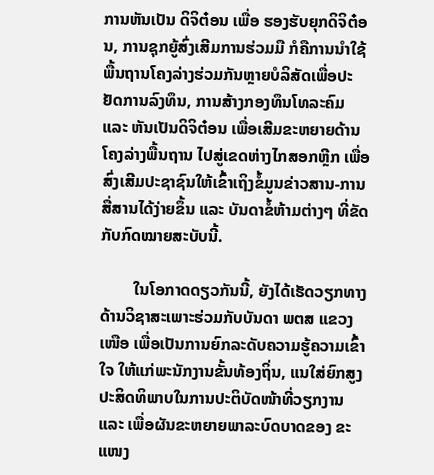ການຫັນເປັນ ດິຈິຕ໋ອນ ເພື່ອ ຮອງຮັບຍຸກດິຈິຕ໋ອນ, ການຊຸກຍູ້ສົ່ງເສີມການຮ່ວມມື ກໍຄືການນຳໃຊ້ພື້ນຖານໂຄງລ່າງຮ່ວມກັນຫຼາຍບໍລິສັດເພື່ອປະ  ຢັດການລົງທຶນ, ການສ້າງກອງທຶນໂທລະຄົມ ແລະ ຫັນເປັນດິຈິຕ໋ອນ ເພື່ອເສີມຂະຫຍາຍດ້ານໂຄງລ່າງພື້ນຖານ ໄປສູ່ເຂດຫ່າງໄກສອກຫຼີກ ເພື່ອສົ່ງເສີມປະຊາຊົນໃຫ້ເຂົ້າເຖິງຂໍ້ມູນຂ່າວສານ-ການສື່ສານໄດ້ງ່າຍຂຶ້ນ ແລະ ບັນດາຂໍ້ຫ້າມຕ່າງໆ ທີ່ຂັດກັບກົດໝາຍສະບັບນີ້.

        ໃນໂອກາດດຽວກັນນີ້, ຍັງໄດ້ເຮັດວຽກທາງດ້ານວິຊາສະເພາະຮ່ວມກັບບັນດາ ພຕສ ແຂວງເໜືອ ເພື່ອເປັນການຍົກລະດັບຄວາມຮູ້ຄວາມເຂົ້າໃຈ ໃຫ້ແກ່ພະນັກງານຂັ້ນທ້ອງຖິ່ນ, ແນໃສ່ຍົກສູງປະສິດທິພາບໃນການປະຕິບັດໜ້າທີ່ວຽກງານ ແລະ ເພື່ອຜັນຂະຫຍາຍພາລະບົດບາດຂອງ ຂະແໜງ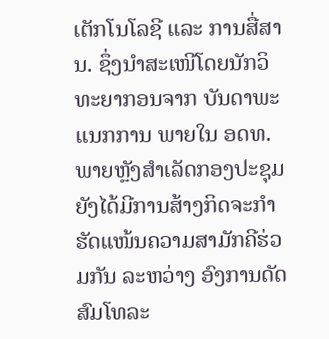ເຕັກໂນໂລຊີ ແລະ ການສື່ສານ. ຊຶ່ງນໍາສະເໜີໂດຍນັກວິທະຍາກອນຈາກ ບັນດາພະແນກການ ພາຍໃນ ອດທ. ພາຍຫຼັງສໍາເລັດກອງປະຊຸມ ຍັງໄດ້ມີການສ້າງກິດຈະກຳຮັດແໜ້ນຄວາມສາມັກຄີຮ່ວມກັນ ລະຫວ່າງ ອົງການດັດສົມໂທລະ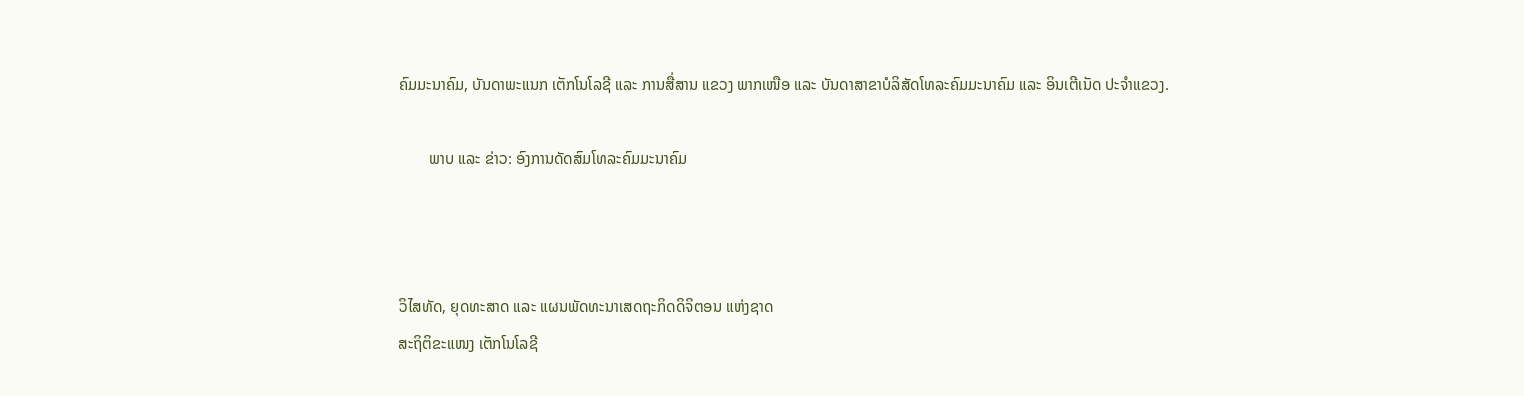ຄົມມະນາຄົມ, ບັນດາພະແນກ ເຕັກໂນໂລຊີ ແລະ ການສື່ສານ ແຂວງ ພາກເໜືອ ແລະ ບັນດາສາຂາບໍລິສັດໂທລະຄົມມະນາຄົມ ແລະ ອິນເຕີເນັດ ປະຈຳແຂວງ.

        ພາບ ແລະ ຂ່າວ: ອົງການດັດສົມໂທລະຄົມມະນາຄົມ



ວິໄສທັດ, ຍຸດທະສາດ ແລະ ແຜນພັດທະນາເສດຖະກິດດິຈິຕອນ ແຫ່ງຊາດ
ສະຖິຕິຂະແໜງ ເຕັກໂນໂລຊີ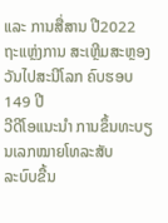ແລະ ການສື່ສານ ປີ2022
ຖະແຫຼ່ງການ ສະເຫຼີມສະຫຼອງ ວັນໄປສະນີໂລກ ຄົບຮອບ 149 ປີ
ວີດີໂອແນະນໍາ ການຂຶ້ນທະບຽນເລກໝາຍໂທລະສັບ
ລະບົບຂື້ນ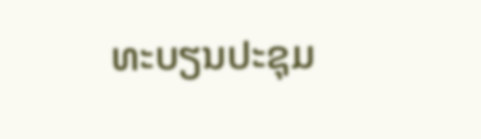ທະບຽນປະຊຸມ